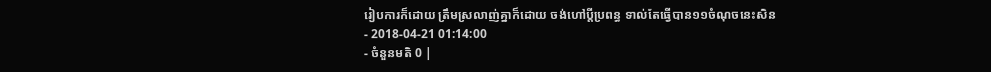រៀបការក៏ដោយ ត្រឹមស្រលាញ់គ្នាក៏ដោយ ចង់ហៅប្ដីប្រពន្ធ ទាល់តែធ្វើបាន១១ចំណុចនេះសិន
- 2018-04-21 01:14:00
- ចំនួនមតិ 0 |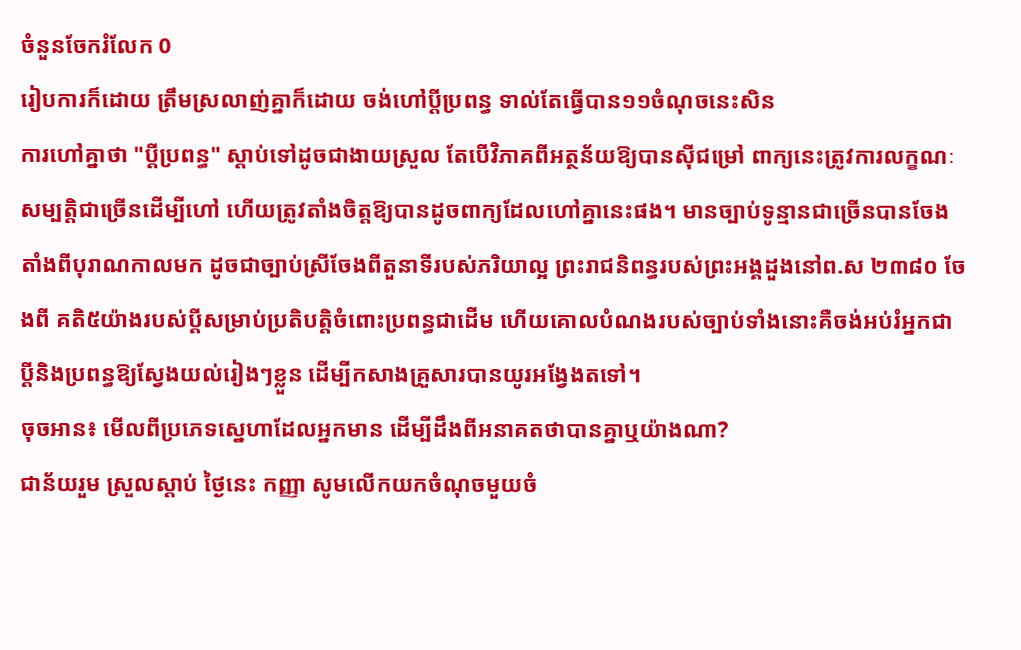ចំនួនចែករំលែក 0
រៀបការក៏ដោយ ត្រឹមស្រលាញ់គ្នាក៏ដោយ ចង់ហៅប្ដីប្រពន្ធ ទាល់តែធ្វើបាន១១ចំណុចនេះសិន
ការហៅគ្នាថា "ប្ដីប្រពន្ធ" ស្ដាប់ទៅដូចជាងាយស្រួល តែបើវិភាគពីអត្ថន័យឱ្យបានស៊ីជម្រៅ ពាក្យនេះត្រូវការលក្ខណៈសម្បត្តិជាច្រើនដើម្បីហៅ ហើយត្រូវតាំងចិត្តឱ្យបានដូចពាក្យដែលហៅគ្នានេះផង។ មានច្បាប់ទូន្មានជាច្រើនបានចែងតាំងពីបុរាណកាលមក ដូចជាច្បាប់ស្រីចែងពីតួនាទីរបស់ភរិយាល្អ ព្រះរាជនិពន្ធរបស់ព្រះអង្គដួងនៅព.ស ២៣៨០ ចែងពី គតិ៥យ៉ាងរបស់ប្ដីសម្រាប់ប្រតិបត្តិចំពោះប្រពន្ធជាដើម ហើយគោលបំណងរបស់ច្បាប់ទាំងនោះគឺចង់អប់រំអ្នកជាប្ដីនិងប្រពន្ធឱ្យស្វែងយល់រៀងៗខ្លួន ដើម្បីកសាងគ្រួសារបានយូរអង្វែងតទៅ។
ចុចអាន៖ មើលពីប្រភេទស្នេហាដែលអ្នកមាន ដើម្បីដឹងពីអនាគតថាបានគ្នាឬយ៉ាងណា?
ជាន័យរួម ស្រួលស្ដាប់ ថ្ងៃនេះ កញ្ញា សូមលើកយកចំណុចមួយចំ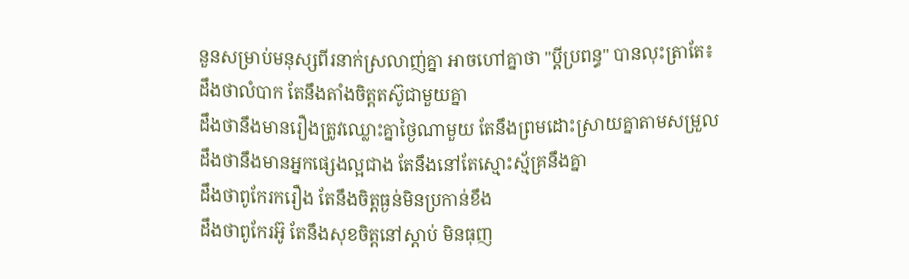នួនសម្រាប់មនុស្សពីរនាក់ស្រលាញ់គ្នា អាចហៅគ្នាថា "ប្ដីប្រពន្ធ" បានលុះត្រាតែ៖
ដឹងថាលំបាក តែនឹងតាំងចិត្តតស៊ូជាមួយគ្នា
ដឹងថានឹងមានរឿងត្រូវឈ្លោះគ្នាថ្ងៃណាមួយ តែនឹងព្រមដោះស្រាយគ្នាតាមសម្រួល
ដឹងថានឹងមានអ្នកផ្សេងល្អជាង តែនឹងនៅតែស្មោះស្ម័គ្រនឹងគ្នា
ដឹងថាពូកែរករឿង តែនឹងចិត្តធ្ងន់មិនប្រកាន់ខឹង
ដឹងថាពូកែរអ៊ូ តែនឹងសុខចិត្តនៅស្ដាប់ មិនធុញ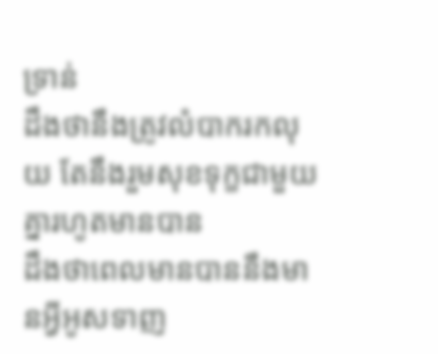ទ្រាន់
ដឹងថានឹងត្រូវលំបាករកលុយ តែនឹងរួមសុខទុក្ខជាមួយគ្នារហូតមានបាន
ដឹងថាពេលមានបាននឹងមានអ្វីអូសទាញ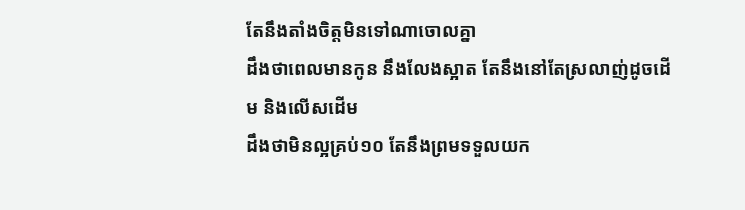តែនឹងតាំងចិត្តមិនទៅណាចោលគ្នា
ដឹងថាពេលមានកូន នឹងលែងស្អាត តែនឹងនៅតែស្រលាញ់ដូចដើម និងលើសដើម
ដឹងថាមិនល្អគ្រប់១០ តែនឹងព្រមទទួលយក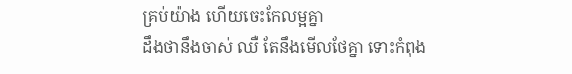គ្រប់យ៉ាង ហើយចេះកែលម្អគ្នា
ដឹងថានឹងចាស់ ឈឺ តែនឹងមើលថែគ្នា ទោះកំពុង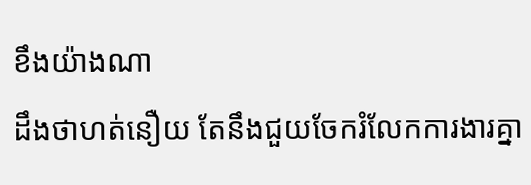ខឹងយ៉ាងណា
ដឹងថាហត់នឿយ តែនឹងជួយចែករំលែកការងារគ្នា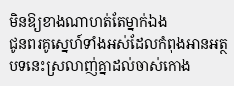មិនឱ្យខាងណាហត់តែម្នាក់ឯង
ជូនពរគូស្នេហ៍ទាំងអស់ដែលកំពុងអានអត្ថបទនេះស្រលាញ់គ្នាដល់ចាស់កោង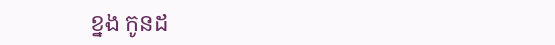ខ្នង កូនដ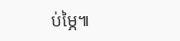ប់ម្ភៃ៕